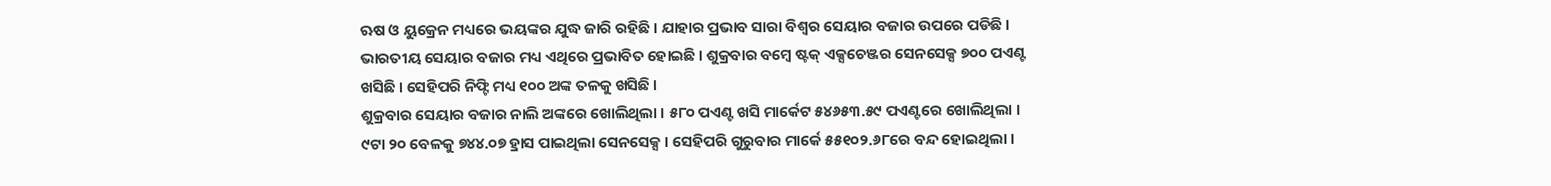ଋଷ ଓ ୟୁକ୍ରେନ ମଧ୍ୟରେ ଭୟଙ୍କର ଯୁଦ୍ଧ ଜାରି ରହିଛି । ଯାହାର ପ୍ରଭାବ ସାରା ବିଶ୍ୱର ସେୟାର ବଜାର ଉପରେ ପଡିଛି । ଭାରତୀୟ ସେୟାର ବଜାର ମଧ୍ୟ ଏଥିରେ ପ୍ରଭାବିତ ହୋଇଛି । ଶୁକ୍ରବାର ବମ୍ବେ ଷ୍ଟକ୍ ଏକ୍ସଚେଞ୍ଜର ସେନସେକ୍ସ ୭୦୦ ପଏଣ୍ଟ ଖସିଛି । ସେହିପରି ନିଫ୍ଟି ମଧ୍ୟ ୧୦୦ ଅଙ୍କ ତଳକୁ ଖସିଛି ।
ଶୁକ୍ରବାର ସେୟାର ବଜାର ନାଲି ଅଙ୍କରେ ଖୋଲିଥିଲା । ୫୮୦ ପଏଣ୍ଟ ଖସି ମାର୍କେଟ ୫୪୬୫୩.୫୯ ପଏଣ୍ଟରେ ଖୋଲିଥିଲା । ୯ଟା ୨୦ ବେଳକୁ ୭୪୪.୦୭ ହ୍ରାସ ପାଇଥିଲା ସେନସେକ୍ସ । ସେହିପରି ଗୁରୁବାର ମାର୍କେ ୫୫୧୦୨.୬୮ରେ ବନ୍ଦ ହୋଇଥିଲା ।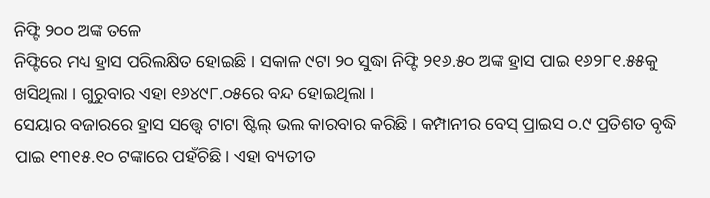ନିଫ୍ଟି ୨୦୦ ଅଙ୍କ ତଳେ
ନିଫ୍ଟିରେ ମଧ୍ୟ ହ୍ରାସ ପରିଲକ୍ଷିତ ହୋଇଛି । ସକାଳ ୯ଟା ୨୦ ସୁଦ୍ଧା ନିଫ୍ଟି ୨୧୬.୫୦ ଅଙ୍କ ହ୍ରାସ ପାଇ ୧୬୨୮୧.୫୫କୁ ଖସିଥିଲା । ଗୁରୁବାର ଏହା ୧୬୪୯୮.୦୫ରେ ବନ୍ଦ ହୋଇଥିଲା ।
ସେୟାର ବଜାରରେ ହ୍ରାସ ସତ୍ତ୍ୱେ ଟାଟା ଷ୍ଟିଲ୍ ଭଲ କାରବାର କରିଛି । କମ୍ପାନୀର ବେସ୍ ପ୍ରାଇସ ୦.୯ ପ୍ରତିଶତ ବୃଦ୍ଧି ପାଇ ୧୩୧୫.୧୦ ଟଙ୍କାରେ ପହଁଚିଛି । ଏହା ବ୍ୟତୀତ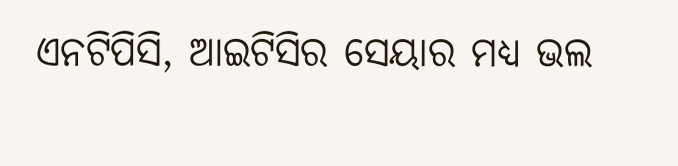ଏନଟିପିସି, ଆଇଟିସିର ସେୟାର ମଧ୍ୟ ଭଲ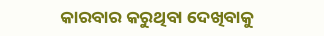କାରବାର କରୁଥିବା ଦେଖିବାକୁ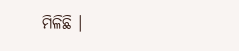ମିଳିଛି ।